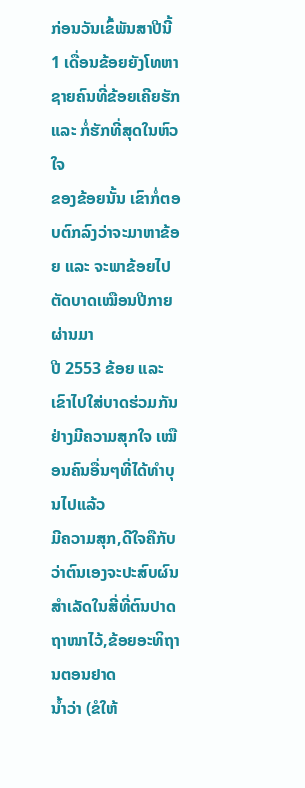ກ່ອນວັນເຂົ້ພັນສາປີນີ້ 1 ເດື່ອນຂ້ອຍຍັງໂທຫາຊາຍຄົນທີ່ຂ້ອຍເຄີຍຮັກ ແລະ ກໍ່ຮັກທີ່ສຸດໃນຫົວໃຈ
ຂອງຂ້ອຍນັ້ນ ເຂົາກໍ່ຕອບຕົກລົງວ່າຈະມາຫາຂ້ອຍ ແລະ ຈະພາຂ້ອຍໄປຕັດບາດເໝືອນປີກາຍຜ່ານມາ
ປີ 2553 ຂ້ອຍ ແລະ ເຂົາໄປໃສ່ບາດຮ່ວມກັນຢ່າງມີຄວາມສຸກໃຈ ເໝືອນຄົນອື່ນໆທີ່ໄດ້ທຳບຸນໄປແລ້ວ
ມີຄວາມສຸກ,ດີໃຈຄືກັບວ່າຕົນເອງຈະປະສົບຜົນສຳເລັດໃນສີ່ທີ່ຕົນປາດຖາໜາໄວ້,ຂ້ອຍອະທິຖານຕອນຢາດ
ນ້ຳວ່າ (ຂໍໃຫ້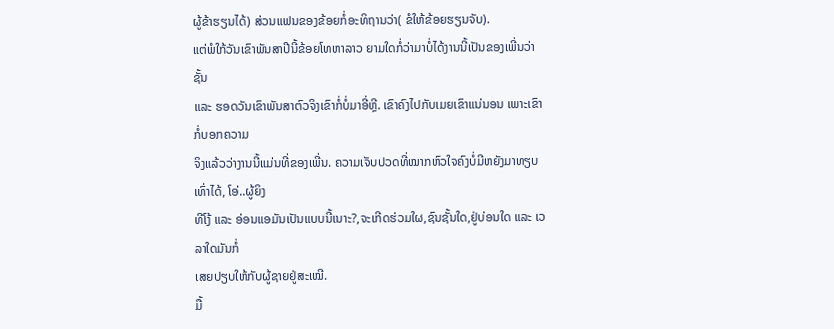ຜູ້ຂ້າຮຽນໄດ້) ສ່ວນແຟນຂອງຂ້ອຍກໍ່ອະທິຖານວ່າ( ຂໍໃຫ້ຂ້ອຍຮຽນຈັບ).
ແຕ່ພໍໃກ້ວັນເຂົາພັນສາປີນີ້ຂ້ອຍໂທຫາລາວ ຍາມໃດກໍ່ວ່າມາບໍ່ໄດ້ງານນີ້ເປັນຂອງເພີ່ນວ່າຊັ້ນ
ແລະ ຮອດວັນເຂົາພັນສາຕົວຈິງເຂົາກໍ່ບໍ່ມາອີ່ຫຼີ. ເຂົາຄົງໄປກັບເມຍເຂົາແນ່ນອນ ເພາະເຂົາກໍ່ບອກຄວາມ
ຈິງແລ້ວວ່າງານນີ້ແມ່ນທີ່ຂອງເພີ່ນ. ຄວາມເຈັບປວດທີ່ໝາກຫົວໃຈຄົງບໍ່ມີຫຍັງມາທຽບເທົ່າໄດ້, ໂອ່..ຜູ້ຍິງ
ທີໂງ້ ແລະ ອ່ອນແອມັນເປັນແບບນີ້ເນາະ?,ຈະເກີດຮ່ວມໃຜ,ຊົນຊັ້ນໃດ,ຢູ່ບ່ອນໃດ ແລະ ເວລາໃດມັນກໍ່
ເສຍປຽບໃຫ້ກັບຜູ້ຊາຍຢູ່ສະເໝີ.
ມື້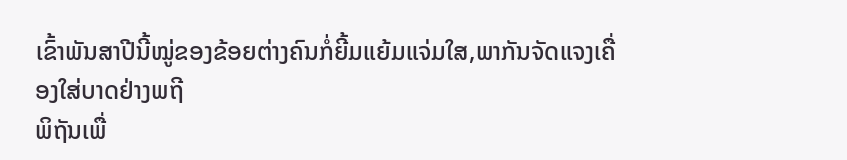ເຂົ້າພັນສາປີນີ້ໝູ່ຂອງຂ້ອຍຕ່າງຄົນກໍ່ຍີ້ມແຍ້ມແຈ່ມໃສ,ພາກັນຈັດແຈງເຄື່ອງໃສ່ບາດຢ່າງພຖີ
ພິຖັນເພື່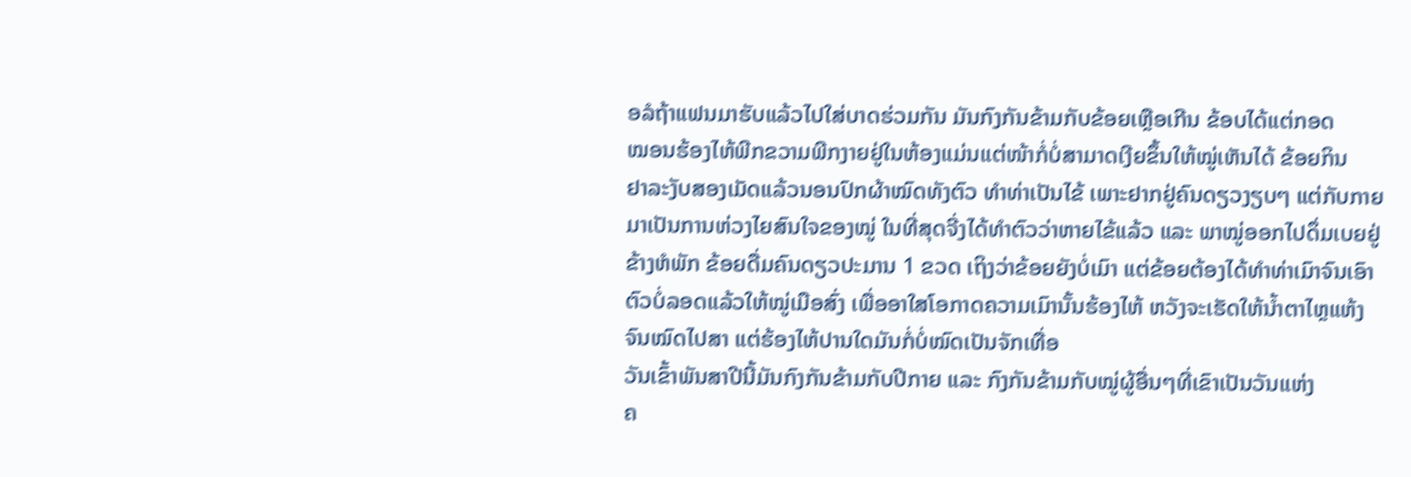ອລໍຖ້າແຟນມາຮັບແລ້ວໄປໃສ່ບາດຮ່ວມກັນ ມັນກົງກັນຂ້າມກັບຂ້ອຍເຫຼືອເກີນ ຂ້ອບໄດ້ແຕ່ກອດ
ໝອນຮ້ອງໄຫ້ພີກຂວາມພີກງາຍຢູ່ໃນຫ້ອງແມ່ນແຕ່ໜ້າກໍ່ບໍ່ສາມາດເງີຍຂຶ້ນໃຫ້ໝູ່ເຫັນໄດ້ ຂ້ອຍກິນ
ຢາລະງັບສອງເມັດແລ້ວນອນປົກຜ້າໝົດທັງຕົວ ທຳທ່າເປັນໄຂ້ ເພາະຢາກຢູ່ຄົນດຽວງຽບໆ ແຕ່ກັບກາຍ
ມາເປັນການຫ່ວງໄຍສົນໃຈຂອງໝູ່ ໃນທີ່ສຸດຈີ່ງໄດ້ທຳຕົວວ່າຫາຍໄຂ້ແລ້ວ ແລະ ພາໝູ່ອອກໄປດຶ່ມເບຍຢູ່
ຂ້າງຫໍພັກ ຂ້ອຍດື່ມຄົນດຽວປະມານ 1 ຂວດ ເຖິງວ່າຂ້ອຍຍັງບໍ່ເມົາ ແຕ່ຂ້ອຍຕ້ອງໄດ້ທຳທ່າເມົາຈົນເອົາ
ຕົວບໍ່ລອດແລ້ວໃຫ້ໝູ່ເມືອສົ່ງ ເພື່ອອາໃສໂອກາດຄວາມເມົານັ້ນຮ້ອງໄຫ້ ຫວັງຈະເຮັດໃຫ້ນ້ຳຕາໄຫຼແຫ້ງ
ຈົນໝົດໄປສາ ແຕ່ຮ້ອງໄຫ້ປານໃດມັນກໍ່ບໍ່ໝົດເປັນຈັກເທື່ອ
ວັນເຂົ້າພັນສາປີນີ້ມັນກົງກັນຂ້າມກັບປີກາຍ ແລະ ກົງກັນຂ້າມກັບໝູ່ຜູ້ອື່ນໆທີ່ເຂົາເປັນວັນແຫ່ງ
ຄ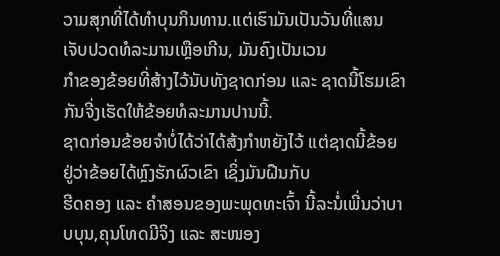ວາມສຸກທີ່ໄດ້ທຳບຸນກິນທານ.ແຕ່ເຮົາມັນເປັນວັນທີ່ແສນເຈັບປວດທໍລະມານເຫຼືອເກີນ, ມັນຄົງເປັນເວນ
ກຳຂອງຂ້ອຍທີ່ສ້າງໄວ້ນັບທັງຊາດກ່ອນ ແລະ ຊາດນີ້ໂຮມເຂົາກັນຈີ່ງເຮັດໃຫ້ຂ້ອຍທໍລະມານປານນີ້.
ຊາດກ່ອນຂ້ອຍຈຳບໍ່ໄດ້ວ່າໄດ້ສ້ງກຳຫຍັງໄວ້ ແຕ່ຊາດນີ້ຂ້ອຍຢູ່ວ່າຂ້ອຍໄດ້ຫຼົງຮັກຜົວເຂົາ ເຊິ່ງມັນຝືນກັບ
ຮີດຄອງ ແລະ ຄຳສອນຂອງພະພຸດທະເຈົ້າ ນີ້ລະນໍ່ເພີ່ນວ່າບາບບຸນ,ຄຸນໂທດມີຈິງ ແລະ ສະໜອງ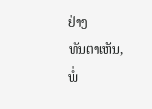ຢ່າງ
ທັນຕາເຫັນ,
ພໍ່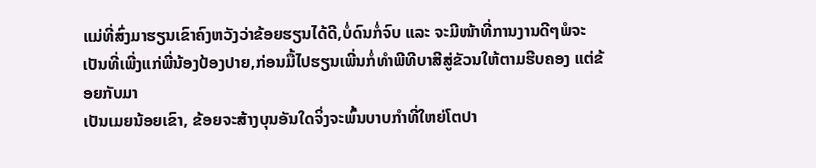ແມ່ທີ່ສົ່ງມາຮຽນເຂົາຄົງຫວັງວ່າຂ້ອຍຮຽນໄດ້ດີ,ບໍ່ດົນກໍ່ຈົບ ແລະ ຈະມີໜ້າທີ່ການງານດີໆພໍຈະ
ເປັນທີ່ເພີ່ງແກ່ພີ່ນ້ອງປ້ອງປາຍ,ກ່ອນມື້ໄປຮຽນເພີ່ນກໍ່ທຳພີທີບາສີສູ່ຂັວນໃຫ້ຕາມຮີບຄອງ ແຕ່ຂ້ອຍກັບມາ
ເປັນເມຍນ້ອຍເຂົາ, ຂ້ອຍຈະສ້າງບຸນອັນໃດຈິ່ງຈະພົ້ນບາບກຳທີ່ໃຫຍ່ໂຕປາ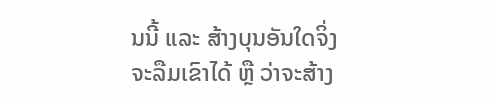ນນີ້ ແລະ ສ້າງບຸນອັນໃດຈິ່ງ
ຈະລືມເຂົາໄດ້ ຫຼື ວ່າຈະສ້າງ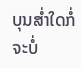ບຸນສ່ຳໃດກໍ່ຈະບໍ່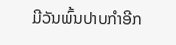ມີວັນພົ້ນປາບກຳອີກ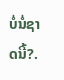ບໍ່ນໍ່ຊາດນີ້?.